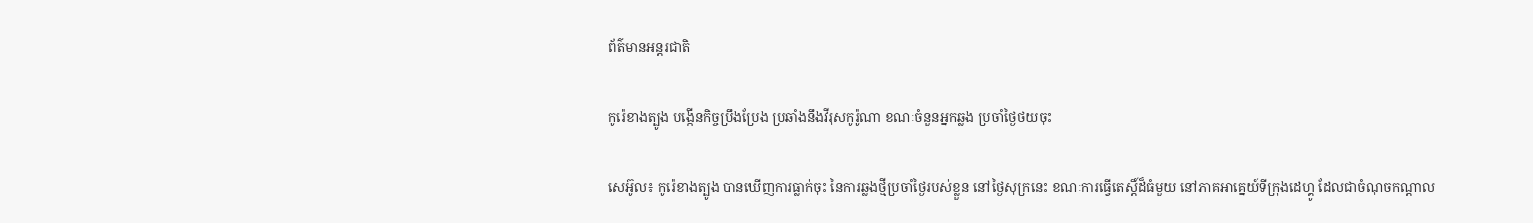ព័ត៌មានអន្តរជាតិ

កូរ៉េខាងត្បូង បង្កើនកិច្ចប្រឹងប្រែង ប្រឆាំងនឹងវីរុសកូរ៉ូណា ខណៈចំនួនអ្នកឆ្លង ប្រចាំថ្ងៃថយចុះ

សេអ៊ូល៖ កូរ៉េខាងត្បូង បានឃើញការធ្លាក់ចុះ នៃការឆ្លងថ្មីប្រចាំថ្ងៃរបស់ខ្លួន នៅថ្ងៃសុក្រនេះ ខណៈការធ្វើតេស្តិ៍ដ៏ធំមួយ នៅភាគអាគ្នេយ៍ទីក្រុងដេហ្គូ ដែលជាចំណុចកណ្តាល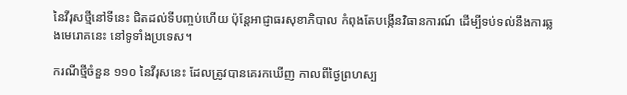នៃវីរុសថ្មីនៅទីនេះ ជិតដល់ទីបញ្ចប់ហើយ ប៉ុន្តែអាជ្ញាធរសុខាភិបាល កំពុងតែបង្កើនវិធានការណ៍ ដើម្បីទប់ទល់នឹងការឆ្លងមេរោគនេះ នៅទូទាំងប្រទេស។

ករណីថ្មីចំនួន ១១០ នៃវីរុសនេះ ដែលត្រូវបានគេរកឃើញ កាលពីថ្ងៃព្រហស្ប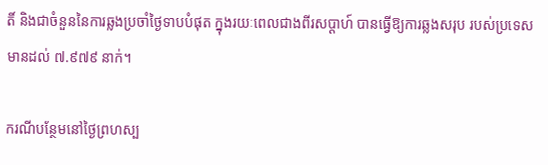តិ៍ និងជាចំនួននៃការឆ្លងប្រចាំថ្ងៃទាបបំផុត ក្នុងរយៈពេលជាងពីរសប្តាហ៍ បានធ្វើឱ្យការឆ្លងសរុប របស់ប្រទេសមានដល់ ៧.៩៧៩ នាក់។

ករណីបន្ថែមនៅថ្ងៃព្រហស្ប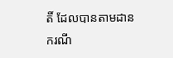តិ៍ ដែលបានតាមដាន ករណី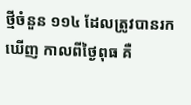ថ្មីចំនួន ១១៤ ដែលត្រូវបានរកឃើញ កាលពីថ្ងៃពុធ គឺ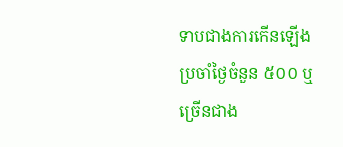ទាបជាងការកើនឡើង ប្រចាំថ្ងៃចំនួន ៥០០ ឬច្រើនជាង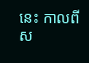នេះ កាលពីស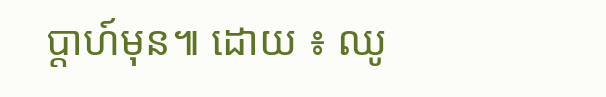ប្តាហ៍មុន៕ ដោយ ៖ ឈូ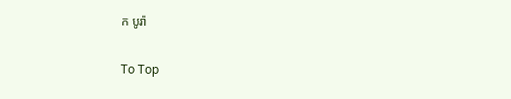ក បូរ៉ា

To Top